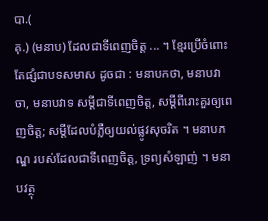បា.(
គុ.) (មនាប) ដែលជាទីពេញចិត្ត ... ។ ខ្មែរប្រើចំពោះតែផ្សំជាបទសមាស ដូចជា : មនាបកថា, មនាបវាចា, មនាបវាទ សម្ដីជាទីពេញចិត្ត, សម្ដីពីរោះគួរឲ្យពេញចិត្ត; សម្ដីដែលបំភ្លឺឲ្យយល់ផ្លូវសុចរិត ។ មនាបភណ្ឌ របស់ដែលជាទីពេញចិត្ត, ទ្រព្យសំឡាញ់ ។ មនាបវត្ថុ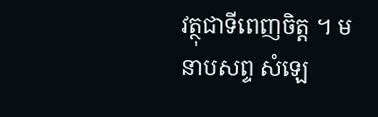វត្ថុជាទីពេញចិត្ត ។ មនាបសព្ទ សំឡេ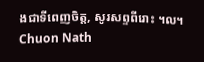ងជាទីពេញចិត្ត, សូរសព្ទពីរោះ ។ល។
Chuon Nath